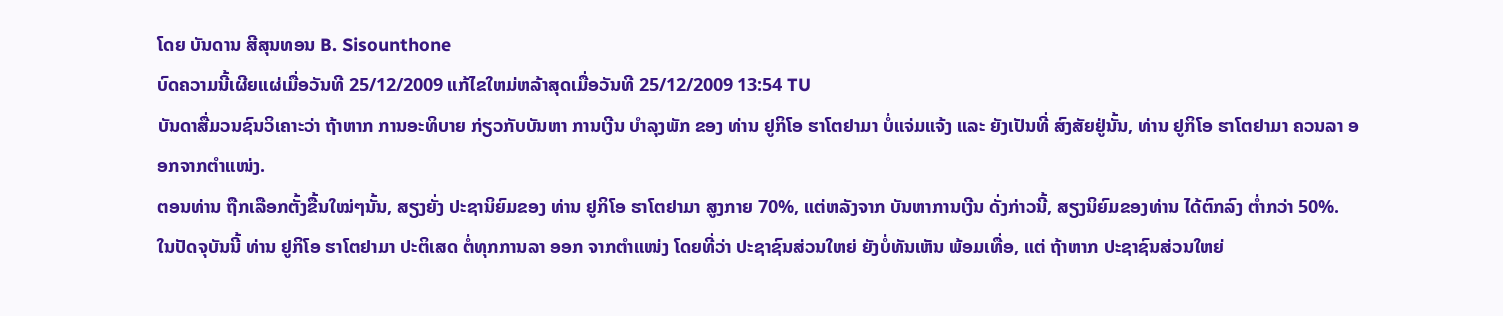ໂດຍ ບັນດານ ສີສຸນທອນ B. Sisounthone
ບົດຄວາມນີ້ເຜີຍແຜ່ເມື່ອວັນທີ 25/12/2009 ແກ້ໄຂໃຫມ່ຫລ້າສຸດເມື່ອວັນທີ 25/12/2009 13:54 TU
ບັນດາສື່ມວນຊົນວິເຄາະວ່າ ຖ້າຫາກ ການອະທິບາຍ ກ່ຽວກັບບັນຫາ ການເງີນ ບຳລຸງພັກ ຂອງ ທ່ານ ຢູກິໂອ ຮາໂຕຢາມາ ບໍ່ແຈ່ມແຈ້ງ ແລະ ຍັງເປັນທີ່ ສົງສັຍຢູ່ນັ້ນ, ທ່ານ ຢູກິໂອ ຮາໂຕຢາມາ ຄວນລາ ອອກຈາກຕຳແໜ່ງ.
ຕອນທ່ານ ຖືກເລືອກຕັ້ງຂື້ນໃໝ່ໆນັ້ນ, ສຽງຍັ່ງ ປະຊານິຍົມຂອງ ທ່ານ ຢູກິໂອ ຮາໂຕຢາມາ ສູງກາຍ 70%, ແຕ່ຫລັງຈາກ ບັນຫາການເງີນ ດັ່ງກ່າວນີ້, ສຽງນິຍົມຂອງທ່ານ ໄດ້ຕົກລົງ ຕໍ່າກວ່າ 50%.
ໃນປັດຈຸບັນນີ້ ທ່ານ ຢູກິໂອ ຮາໂຕຢາມາ ປະຕິເສດ ຕໍ່ທຸກການລາ ອອກ ຈາກຕຳແໜ່ງ ໂດຍທີ່ວ່າ ປະຊາຊົນສ່ວນໃຫຍ່ ຍັງບໍ່ທັນເຫັນ ພ້ອມເທື່ອ, ແຕ່ ຖ້າຫາກ ປະຊາຊົນສ່ວນໃຫຍ່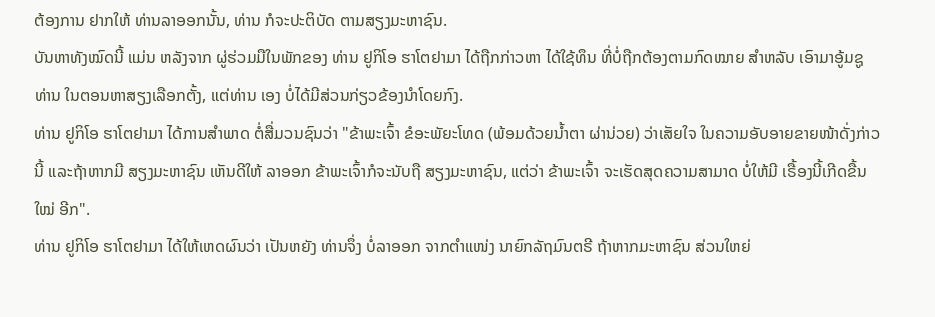ຕ້ອງການ ຢາກໃຫ້ ທ່ານລາອອກນັ້ນ, ທ່ານ ກໍຈະປະຕິບັດ ຕາມສຽງມະຫາຊົນ.
ບັນຫາທັງໝົດນີ້ ແມ່ນ ຫລັງຈາກ ຜູ່ຮ່ວມມືໃນພັກຂອງ ທ່ານ ຢູກິໂອ ຮາໂຕຢາມາ ໄດ້ຖືກກ່າວຫາ ໄດ້ໃຊ້ທຶນ ທີ່ບໍ່ຖືກຕ້ອງຕາມກົດໝາຍ ສຳຫລັບ ເອົາມາອູ້ມຊູ ທ່ານ ໃນຕອນຫາສຽງເລືອກຕັ້ງ, ແຕ່ທ່ານ ເອງ ບໍ່ໄດ້ມີສ່ວນກ່ຽວຂ້ອງນຳໂດຍກົງ.
ທ່ານ ຢູກິໂອ ຮາໂຕຢາມາ ໄດ້ການສຳພາດ ຕໍ່ສື່ມວນຊົນວ່າ "ຂ້າພະເຈົ້າ ຂໍອະພັຍະໂທດ (ພ້ອມດ້ວຍນໍ້າຕາ ຜ່ານ່ວຍ) ວ່າເສັຍໃຈ ໃນຄວາມອັບອາຍຂາຍໜ້າດັ່ງກ່າວນີ້ ແລະຖ້າຫາກມີ ສຽງມະຫາຊົນ ເຫັນດີໃຫ້ ລາອອກ ຂ້າພະເຈົ້າກໍຈະນັບຖື ສຽງມະຫາຊົນ, ແຕ່ວ່າ ຂ້າພະເຈົ້າ ຈະເຮັດສຸດຄວາມສາມາດ ບໍ່ໃຫ້ມີ ເຣື້ອງນີ້ເກີດຂື້ນໃໝ່ ອີກ".
ທ່ານ ຢູກິໂອ ຮາໂຕຢາມາ ໄດ້ໃຫ້ເຫດຜົນວ່າ ເປັນຫຍັງ ທ່ານຈຶ່ງ ບໍ່ລາອອກ ຈາກຕຳແໜ່ງ ນາຍົກລັຖມົນຕຣີ ຖ້າຫາກມະຫາຊົນ ສ່ວນໃຫຍ່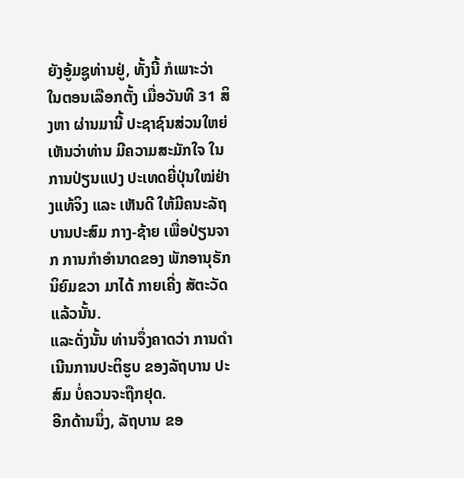ຍັງອູ້ມຊູທ່ານຢູ່, ທັ້ງນີ້ ກໍເພາະວ່າ ໃນຕອນເລືອກຕັ້ງ ເມື່ອວັນທີ 31 ສິງຫາ ຜ່ານມານີ້ ປະຊາຊົນສ່ວນໃຫຍ່ ເຫັນວ່າທ່ານ ມີຄວາມສະມັກໃຈ ໃນການປ່ຽນແປງ ປະເທດຍີ່ປຸ່ນໃໝ່ຢ່າງແທ້ຈິງ ແລະ ເຫັນດີ ໃຫ້ມີຄນະລັຖບານປະສົມ ກາງ-ຊ້າຍ ເພື່ອປ່ຽນຈາກ ການກຳອຳນາດຂອງ ພັກອານຸຣັກ ນິຍົມຂວາ ມາໄດ້ ກາຍເຄີ່ງ ສັຕະວັດແລ້ວນັ້ນ.
ແລະດັ່ງນັ້ນ ທ່ານຈຶ່ງຄາດວ່າ ການດຳເນີນການປະຕິຮູບ ຂອງລັຖບານ ປະສົມ ບໍ່ຄວນຈະຖືກຢຸດ.
ອີກດ້ານນຶ່ງ, ລັຖບານ ຂອ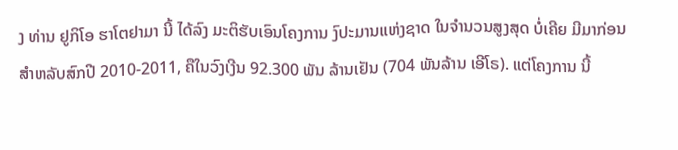ງ ທ່ານ ຢູກິໂອ ຮາໂຕຢາມາ ນີ້ ໄດ້ລົງ ມະຕິຮັບເອົນໂຄງການ ງົປະມານແຫ່ງຊາດ ໃນຈຳນວນສູງສຸດ ບໍ່ເຄີຍ ມີມາກ່ອນ ສຳຫລັບສົກປີ 2010-2011, ຄືໃນວົງເງີນ 92.300 ພັນ ລ້ານເຢັນ (704 ພັນລ້ານ ເອີໂຣ). ແຕ່ໂຄງການ ນີ້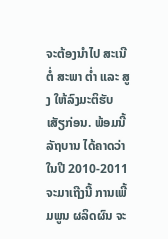ຈະຕ້ອງນຳໄປ ສະເນີຕໍ່ ສະພາ ຕໍ່າ ແລະ ສູງ ໃຫ້ລົງມະຕິຮັບ ເສັຽກ່ອນ. ພ້ອມນີ້ ລັຖບານ ໄດ້ຄາດວ່າ ໃນປີ 2010-2011 ຈະມາເຖີງນີ້ ການເພີ້ມພູນ ຜລິດຜົນ ຈະ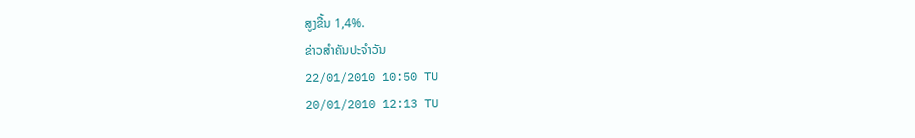ສູງຂື້ນ 1,4%.
ຂ່າວສຳຄັນປະຈຳວັນ
22/01/2010 10:50 TU
20/01/2010 12:13 TU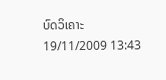ບົດວິເຄາະ
19/11/2009 13:43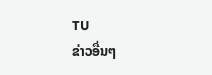TU
ຂ່າວອື່ນໆ